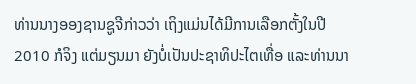ທ່ານນາງອອງຊານຊູຈີກ່າວວ່າ ເຖິງແມ່ນໄດ້ມີການເລືອກຕັ້ງໃນປີ 2010 ກໍຈິງ ແຕ່ມຽນມາ ຍັງບໍ່ເປັນປະຊາທິປະໄຕເທື່ອ ແລະທ່ານນາ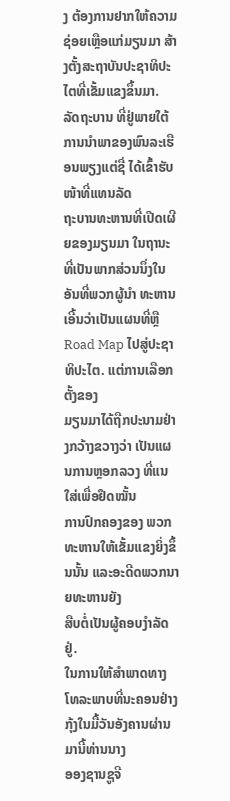ງ ຕ້ອງການຢາກໃຫ້ຄວາມຊ່ອຍເຫຼືອແກ່ມຽນມາ ສ້າງຕັ້ງສະຖາບັນປະຊາທິປະໄຕທີ່ເຂັ້ມແຂງຂຶ້ນມາ.
ລັດຖະບານ ທີ່ຢູ່ພາຍໃຕ້ການນຳພາຂອງພົນລະເຮືອນພຽງແຕ່ຊື່ ໄດ້ເຂົ້າຮັບໜ້າທີ່ແທນລັດ
ຖະບານທະຫານທີ່ເປີດເຜີຍຂອງມຽນມາ ໃນຖານະທີ່ເປັນພາກສ່ວນນຶ່ງໃນອັນທີ່ພວກຜູ້ນຳ ທະຫານເອີ້ນວ່າເປັນແຜນທີ່ຫຼື Road Map ໄປສູ່ປະຊາທິປະໄຕ. ແຕ່ການເລືອກຕັ້ງຂອງ
ມຽນມາໄດ້ຖືກປະນາມຢ່າງກວ້າງຂວາງວ່າ ເປັນແຜນການຫຼອກລວງ ທີ່ແນໃສ່ເພື່ອຢຶດໝັ້ນ
ການປົກຄອງຂອງ ພວກທະຫານໃຫ້ເຂັ້ມແຂງຍິ່ງຂຶ້ນນັ້ນ ແລະອະດີດພວກນາຍທະຫານຍັງ
ສືບຕໍ່ເປັນຜູ້ຄອບງຳລັດຢູ່.
ໃນການໃຫ້ສຳພາດທາງໂທລະພາບທີ່ນະຄອນຢ່າງກຸ້ງໃນມື້ວັນອັງຄານຜ່ານມານີ້ທ່ານນາງ
ອອງຊານຊູຈີ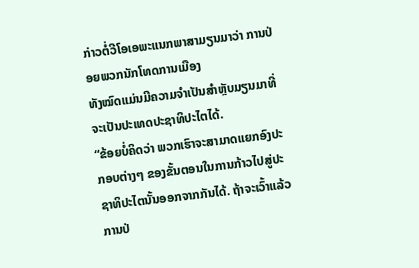ກ່າວຕໍ່ວີໂອເອພະແນກພາສາມຽນມາວ່າ ການປ່ອຍພວກນັກໂທດການເມືອງ
ທັງໝົດແມ່ນມີຄວາມຈຳເປັນສຳຫຼັບມຽນມາທີ່ຈະເປັນປະເທດປະຊາທິປະໄຕໄດ້.
“ຂ້ອຍບໍ່ຄິດວ່າ ພວກເຮົາຈະສາມາດແຍກອົງປະກອບຕ່າງໆ ຂອງຂັ້ນຕອນໃນການກ້າວໄປສູ່ປະຊາທິປະໄຕນັ້ນອອກຈາກກັນໄດ້. ຖ້າຈະເວົ້າແລ້ວການປ່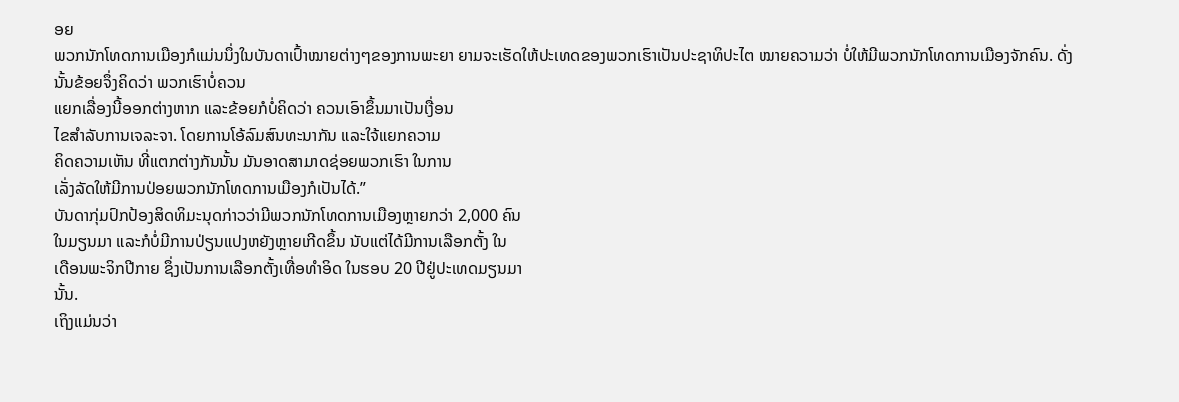ອຍ
ພວກນັກໂທດການເມືອງກໍແມ່ນນຶ່ງໃນບັນດາເປົ້າໝາຍຕ່າງໆຂອງການພະຍາ ຍາມຈະເຮັດໃຫ້ປະເທດຂອງພວກເຮົາເປັນປະຊາທິປະໄຕ ໝາຍຄວາມວ່າ ບໍ່ໃຫ້ມີພວກນັກໂທດການເມືອງຈັກຄົນ. ດັ່ງນັ້ນຂ້ອຍຈຶ່ງຄິດວ່າ ພວກເຮົາບໍ່ຄວນ
ແຍກເລື່ອງນີ້ອອກຕ່າງຫາກ ແລະຂ້ອຍກໍບໍ່ຄິດວ່າ ຄວນເອົາຂຶ້ນມາເປັນເງື່ອນ
ໄຂສຳລັບການເຈລະຈາ. ໂດຍການໂອ້ລົມສົນທະນາກັນ ແລະໃຈ້ແຍກຄວາມ
ຄິດຄວາມເຫັນ ທີ່ແຕກຕ່າງກັນນັ້ນ ມັນອາດສາມາດຊ່ອຍພວກເຮົາ ໃນການ
ເລັ່ງລັດໃຫ້ມີການປ່ອຍພວກນັກໂທດການເມືອງກໍເປັນໄດ້.”
ບັນດາກຸ່ມປົກປ້ອງສິດທິມະນຸດກ່າວວ່າມີພວກນັກໂທດການເມືອງຫຼາຍກວ່າ 2,000 ຄົນ
ໃນມຽນມາ ແລະກໍບໍ່ມີການປ່ຽນແປງຫຍັງຫຼາຍເກີດຂຶ້ນ ນັບແຕ່ໄດ້ມີການເລືອກຕັ້ງ ໃນ
ເດືອນພະຈິກປີກາຍ ຊຶ່ງເປັນການເລືອກຕັ້ງເທື່ອທຳອິດ ໃນຮອບ 20 ປີຢູ່ປະເທດມຽນມາ
ນັ້ນ.
ເຖິງແມ່ນວ່າ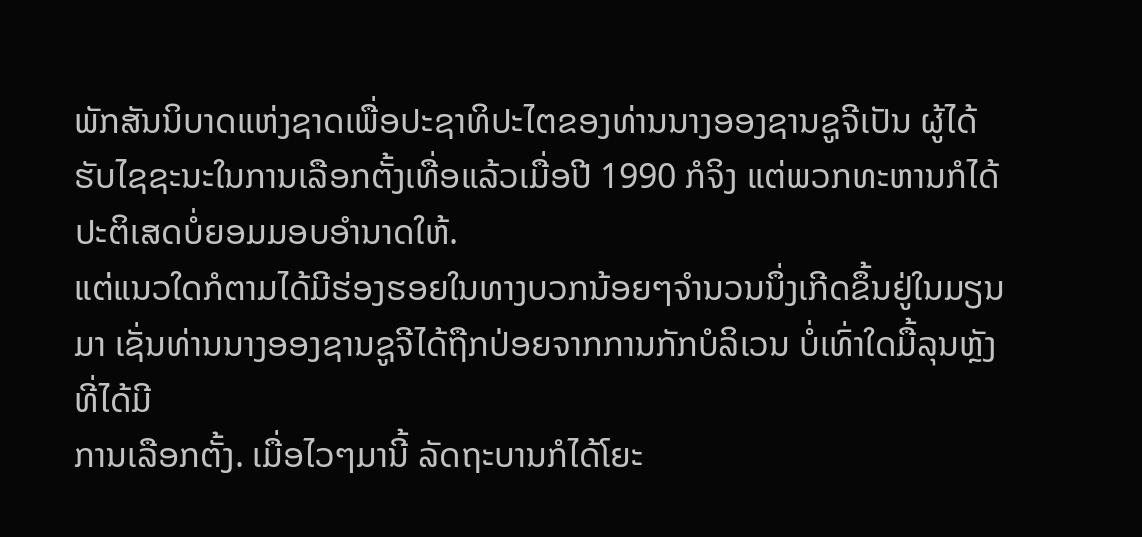ພັກສັນນິບາດແຫ່ງຊາດເພື່ອປະຊາທິປະໄຕຂອງທ່ານນາງອອງຊານຊູຈີເປັນ ຜູ້ໄດ້ຮັບໄຊຊະນະໃນການເລືອກຕັ້ງເທື່ອແລ້ວເມື່ອປີ 1990 ກໍຈິງ ແຕ່ພວກທະຫານກໍໄດ້ ປະຕິເສດບໍ່ຍອມມອບອຳນາດໃຫ້.
ແຕ່ແນວໃດກໍຕາມໄດ້ມີຮ່ອງຮອຍໃນທາງບວກນ້ອຍໆຈຳນວນນຶ່ງເກີດຂຶ້ນຢູ່ໃນມຽນມາ ເຊັ່ນທ່ານນາງອອງຊານຊູຈີໄດ້ຖືກປ່ອຍຈາກການກັກບໍລິເວນ ບໍ່ເທົ່າໃດມື້ລຸນຫຼັງທີ່ໄດ້ມີ
ການເລືອກຕັ້ງ. ເມື່ອໄວໆມານີ້ ລັດຖະບານກໍໄດ້ໂຍະ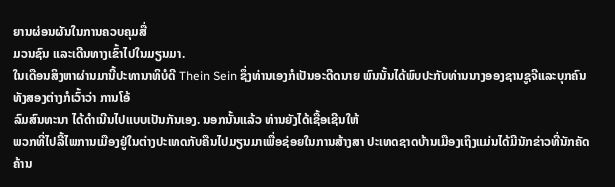ຍານຜ່ອນຜັນໃນການຄວບຄຸມສື່
ມວນຊົນ ແລະເດີນທາງເຂົ້າໄປໃນມຽນມາ.
ໃນເດືອນສິງຫາຜ່ານມານີ້ປະທານາທິບໍດີ Thein Sein ຊຶ່ງທ່ານເອງກໍເປັນອະດີດນາຍ ພົນນັ້ນໄດ້ພົບປະກັບທ່ານນາງອອງຊານຊູຈີແລະບຸກຄົນທັງສອງຕ່າງກໍເວົ້າວ່າ ການໂອ້
ລົມສົນທະນາ ໄດ້ດຳເນີນໄປແບບເປັນກັນເອງ. ນອກນັ້ນແລ້ວ ທ່ານຍັງໄດ້ເຊື້ອເຊີນໃຫ້
ພວກທີ່ໄປລີ້ໄພການເມືອງຢູ່ໃນຕ່າງປະເທດກັບຄືນໄປມຽນມາເພື່ອຊ່ອຍໃນການສ້າງສາ ປະເທດຊາດບ້ານເມືອງເຖິງແມ່ນໄດ້ມີນັກຂ່າວທີ່ນັກຄັດຄ້ານ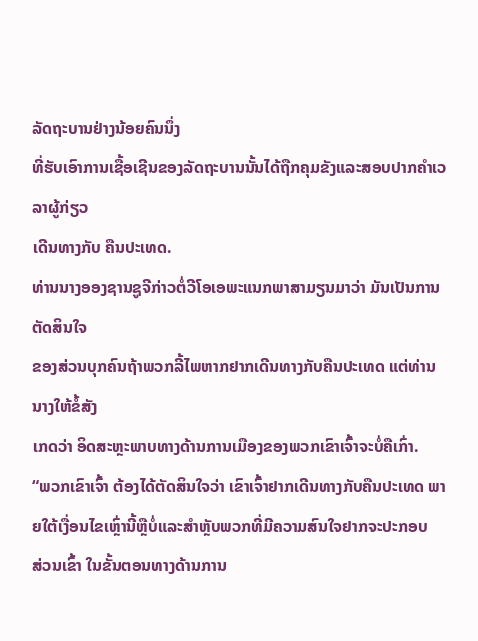ລັດຖະບານຢ່າງນ້ອຍຄົນນຶ່ງ
ທີ່ຮັບເອົາການເຊື້ອເຊີນຂອງລັດຖະບານນັ້ນໄດ້ຖືກຄຸມຂັງແລະສອບປາກຄຳເວລາຜູ້ກ່ຽວ
ເດີນທາງກັບ ຄືນປະເທດ.
ທ່ານນາງອອງຊານຊູຈີກ່າວຕໍ່ວີໂອເອພະແນກພາສາມຽນມາວ່າ ມັນເປັນການຕັດສິນໃຈ
ຂອງສ່ວນບຸກຄົນຖ້າພວກລີ້ໄພຫາກຢາກເດີນທາງກັບຄືນປະເທດ ແຕ່ທ່ານນາງໃຫ້ຂໍ້ສັງ
ເກດວ່າ ອິດສະຫຼະພາບທາງດ້ານການເມືອງຂອງພວກເຂົາເຈົ້າຈະບໍ່ຄືເກົ່າ.
“ພວກເຂົາເຈົ້າ ຕ້ອງໄດ້ຕັດສິນໃຈວ່າ ເຂົາເຈົ້າຢາກເດີນທາງກັບຄືນປະເທດ ພາຍໃຕ້ເງື່ອນໄຂເຫຼົ່ານີ້ຫຼືບໍ່ແລະສຳຫຼັບພວກທີ່ມີຄວາມສົນໃຈຢາກຈະປະກອບ
ສ່ວນເຂົ້າ ໃນຂັ້ນຕອນທາງດ້ານການ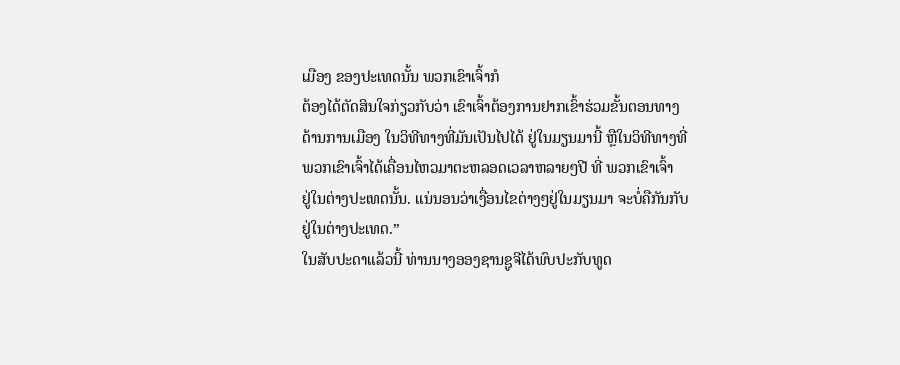ເມືອງ ຂອງປະເທດນັ້ນ ພວກເຂົາເຈົ້າກໍ
ຕ້ອງໄດ້ຕັດສິນໃຈກ່ຽວກັບວ່າ ເຂົາເຈົ້າຕ້ອງການຢາກເຂົ້າຮ່ວມຂັ້ນຕອນທາງ
ດ້ານການເມືອງ ໃນວິທີທາງທີ່ມັນເປັນໄປໄດ້ ຢູ່ໃນມຽນມານີ້ ຫຼືໃນວິທີທາງທີ່
ພວກເຂົາເຈົ້າໄດ້ເຄື່ອນໄຫວມາຕະຫລອດເວລາຫລາຍໆປີ ທີ່ ພວກເຂົາເຈົ້າ
ຢູ່ໃນຕ່າງປະເທດນັ້ນ. ແນ່ນອນວ່າເງື່ອນໄຂຕ່າງໆຢູ່ໃນມຽນມາ ຈະບໍ່ຄືກັນກັບ
ຢູ່ໃນຕ່າງປະເທດ.”
ໃນສັບປະດາແລ້ວນີ້ ທ່ານນາງອອງຊານຊູຈີໄດ້ພົບປະກັບທູດ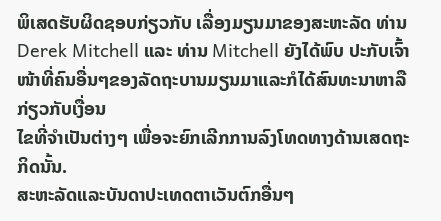ພິເສດຮັບຜິດຊອບກ່ຽວກັບ ເລື່ອງມຽນມາຂອງສະຫະລັດ ທ່ານ Derek Mitchell ແລະ ທ່ານ Mitchell ຍັງໄດ້ພົບ ປະກັບເຈົ້າໜ້າທີ່ຄົນອື່ນໆຂອງລັດຖະບານມຽນມາແລະກໍໄດ້ສົນທະນາຫາລືກ່ຽວກັບເງື່ອນ
ໄຂທີ່ຈຳເປັນຕ່າງໆ ເພື່ອຈະຍົກເລີກການລົງໂທດທາງດ້ານເສດຖະກິດນັ້ນ.
ສະຫະລັດແລະບັນດາປະເທດຕາເວັນຕົກອື່ນໆ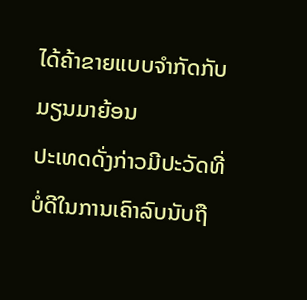ໄດ້ຄ້າຂາຍແບບຈຳກັດກັບມຽນມາຍ້ອນ
ປະເທດດັ່ງກ່າວມີປະວັດທີ່ບໍ່ດີໃນການເຄົາລົບນັບຖື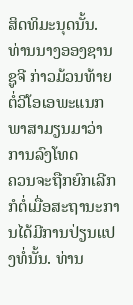ສິດທິມະນຸດນັ້ນ.
ທ່ານນາງອອງຊານຊູຈີ ກ່າວມ້ວນທ້າຍຕໍ່ວີໂອເອພະແນກພາສາມຽນມາວ່າ ການລົງໂທດ
ຄວນຈະຖືກຍົກເລີກ ກໍຕໍ່ເມື່ອສະຖານະການໄດ້ມີການປ່ຽນແປງທໍ່ນັ້ນ. ທ່ານ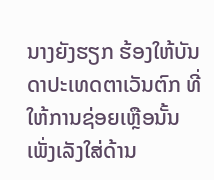ນາງຍັງຮຽກ ຮ້ອງໃຫ້ບັນດາປະເທດຕາເວັນຕົກ ທີ່ໃຫ້ການຊ່ອຍເຫຼືອນັ້ນ ເພັ່ງເລັງໃສ່ດ້ານ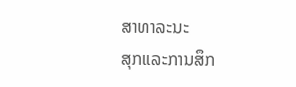ສາທາລະນະ
ສຸກແລະການສຶກ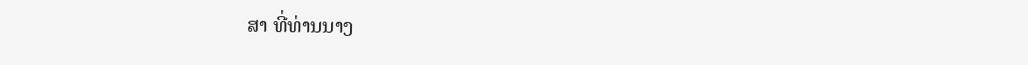ສາ ທີ່ທ່ານນາງ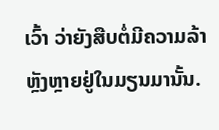ເວົ້າ ວ່າຍັງສືບຕໍ່ມີຄວາມລ້າຫຼັງຫຼາຍຢູ່ໃນມຽນມານັ້ນ.